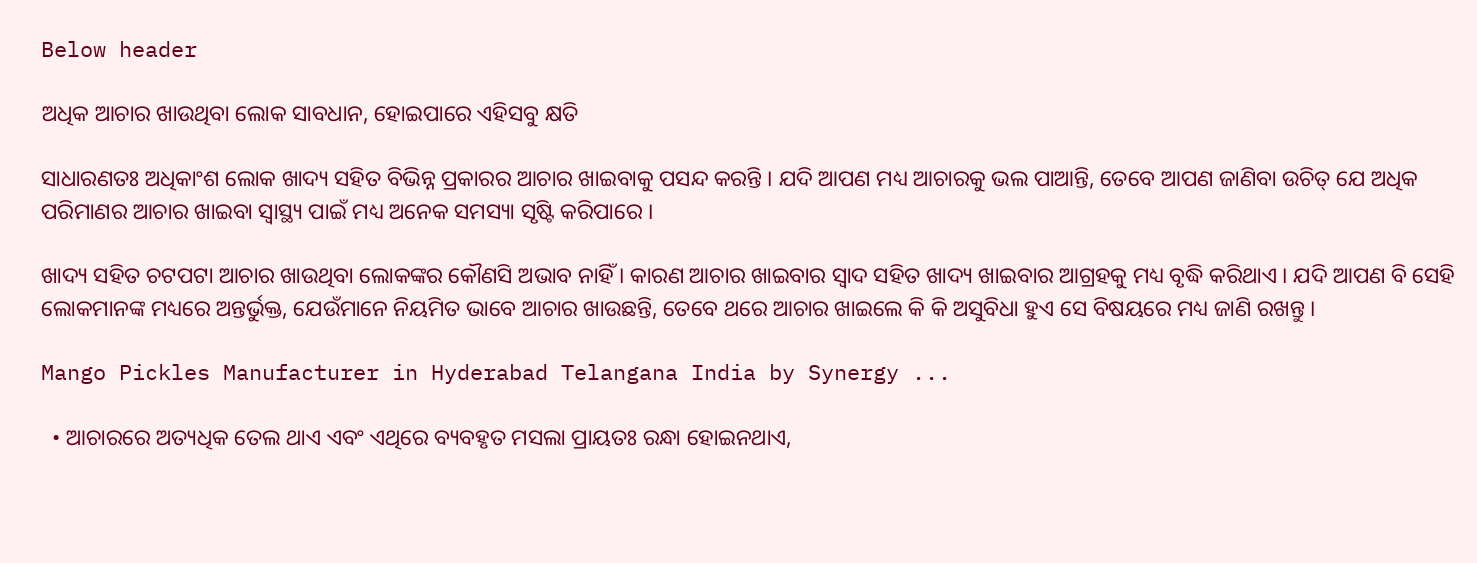Below header

ଅଧିକ ଆଚାର ଖାଉଥିବା ଲୋକ ସାବଧାନ, ହୋଇପାରେ ଏହିସବୁ କ୍ଷତି

ସାଧାରଣତଃ ଅଧିକାଂଶ ଲୋକ ଖାଦ୍ୟ ସହିତ ବିଭିନ୍ନ ପ୍ରକାରର ଆଚାର ଖାଇବାକୁ ପସନ୍ଦ କରନ୍ତି । ଯଦି ଆପଣ ମଧ୍ୟ ଆଚାରକୁ ଭଲ ପାଆନ୍ତି, ତେବେ ଆପଣ ଜାଣିବା ଉଚିତ୍ ଯେ ଅଧିକ ପରିମାଣର ଆଚାର ଖାଇବା ସ୍ୱାସ୍ଥ୍ୟ ପାଇଁ ମଧ୍ୟ ଅନେକ ସମସ୍ୟା ସୃଷ୍ଟି କରିପାରେ ।

ଖାଦ୍ୟ ସହିତ ଚଟପଟା ଆଚାର ଖାଉଥିବା ଲୋକଙ୍କର କୌଣସି ଅଭାବ ନାହିଁ । କାରଣ ଆଚାର ଖାଇବାର ସ୍ୱାଦ ସହିତ ଖାଦ୍ୟ ଖାଇବାର ଆଗ୍ରହକୁ ମଧ୍ୟ ବୃଦ୍ଧି କରିଥାଏ । ଯଦି ଆପଣ ବି ସେହି ଲୋକମାନଙ୍କ ମଧ୍ୟରେ ଅନ୍ତର୍ଭୁକ୍ତ, ଯେଉଁମାନେ ନିୟମିତ ଭାବେ ଆଚାର ଖାଉଛନ୍ତି, ତେବେ ଥରେ ଆଚାର ଖାଇଲେ କି କି ଅସୁବିଧା ହୁଏ ସେ ବିଷୟରେ ମଧ୍ୟ ଜାଣି ରଖନ୍ତୁ ।

Mango Pickles Manufacturer in Hyderabad Telangana India by Synergy ...

  • ଆଚାରରେ ଅତ୍ୟଧିକ ତେଲ ଥାଏ ଏବଂ ଏଥିରେ ବ୍ୟବହୃତ ମସଲା ପ୍ରାୟତଃ ରନ୍ଧା ହୋଇନଥାଏ,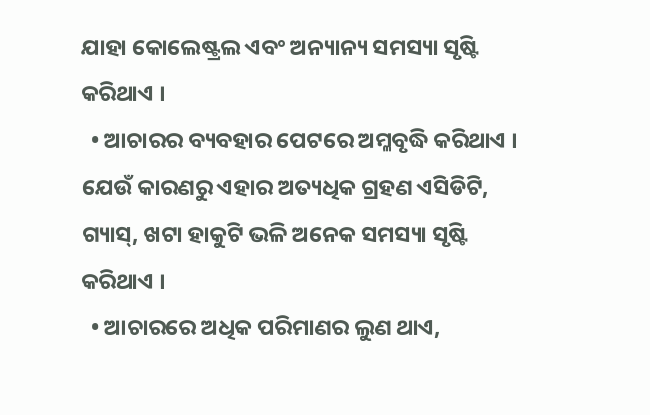ଯାହା କୋଲେଷ୍ଟ୍ରଲ ଏବଂ ଅନ୍ୟାନ୍ୟ ସମସ୍ୟା ସୃଷ୍ଟି କରିଥାଏ ।
  • ଆଚାରର ବ୍ୟବହାର ପେଟରେ ଅମ୍ଳବୃଦ୍ଧି କରିଥାଏ । ଯେଉଁ କାରଣରୁ ଏହାର ଅତ୍ୟଧିକ ଗ୍ରହଣ ଏସିଡିଟି, ଗ୍ୟାସ୍, ଖଟା ହାକୁଟି ଭଳି ଅନେକ ସମସ୍ୟା ସୃଷ୍ଟି କରିଥାଏ ।
  • ଆଚାରରେ ଅଧିକ ପରିମାଣର ଲୁଣ ଥାଏ,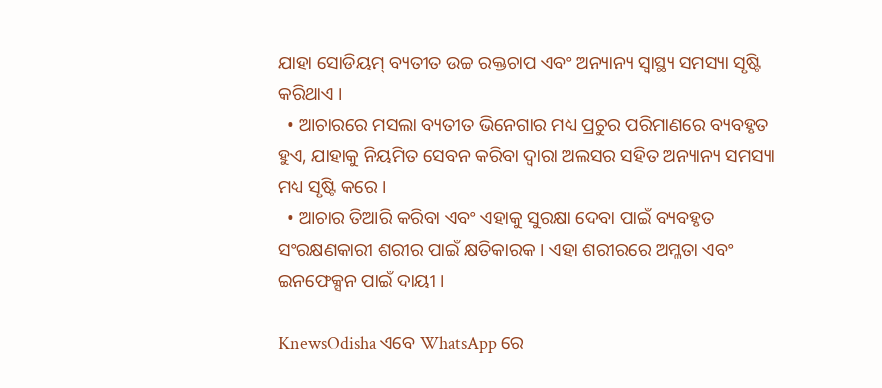ଯାହା ସୋଡିୟମ୍ ବ୍ୟତୀତ ଉଚ୍ଚ ରକ୍ତଚାପ ଏବଂ ଅନ୍ୟାନ୍ୟ ସ୍ୱାସ୍ଥ୍ୟ ସମସ୍ୟା ସୃଷ୍ଟି କରିଥାଏ ।
  • ଆଚାରରେ ମସଲା ବ୍ୟତୀତ ଭିନେଗାର ମଧ୍ୟ ପ୍ରଚୁର ପରିମାଣରେ ବ୍ୟବହୃତ ହୁଏ, ଯାହାକୁ ନିୟମିତ ସେବନ କରିବା ଦ୍ୱାରା ଅଲସର ସହିତ ଅନ୍ୟାନ୍ୟ ସମସ୍ୟା ମଧ୍ୟ ସୃଷ୍ଟି କରେ ।
  • ଆଚାର ତିଆରି କରିବା ଏବଂ ଏହାକୁ ସୁରକ୍ଷା ଦେବା ପାଇଁ ବ୍ୟବହୃତ ସଂରକ୍ଷଣକାରୀ ଶରୀର ପାଇଁ କ୍ଷତିକାରକ । ଏହା ଶରୀରରେ ଅମ୍ଳତା ଏବଂ ଇନଫେକ୍ସନ ପାଇଁ ଦାୟୀ ।

KnewsOdisha ଏବେ WhatsApp ରେ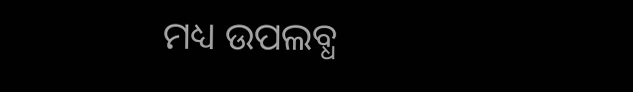ମଧ୍ୟ ଉପଲବ୍ଧ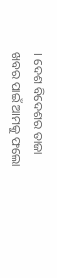। ଦେଶ ବିଦେଶର ତାଜା ଖବର ପାଇଁ ଆମକୁ ଫଲୋ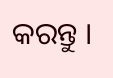କରନ୍ତୁ ।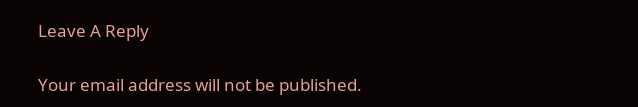Leave A Reply

Your email address will not be published.